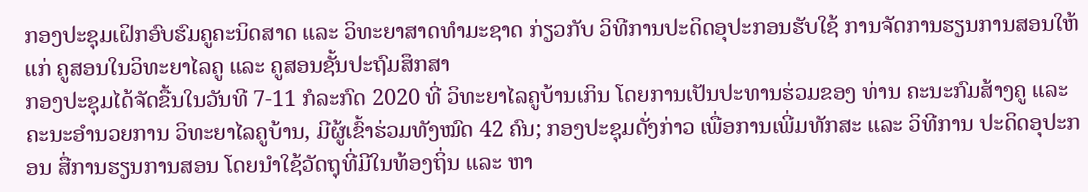ກອງປະຊຸມເຝິກອົບຮົມຄູຄະນິດສາດ ແລະ ວິທະຍາສາດທຳມະຊາດ ກ່ຽວກັບ ວິທີການປະດິດອຸປະກອນຮັບໃຊ້ ການຈັດການຮຽນການສອນໃຫ້ແກ່ ຄູສອນໃນວິທະຍາໄລຄູ ແລະ ຄູສອນຊັ້ນປະຖົມສຶກສາ
ກອງປະຊຸມໄດ້ຈັດຂື້ນໃນວັນທີ 7-11 ກໍລະກົດ 2020 ທີ່ ວິທະຍາໄລຄູບ້ານເກິນ ໂດຍການເປັນປະທານຮ່ວມຂອງ ທ່ານ ຄະນະກົມສ້າງຄູ ແລະ ຄະນະອຳນວຍການ ວິທະຍາໄລຄູບ້ານ, ມີຜູ້ເຂົ້າຮ່ວມທັງໝົດ 42 ຄົນ; ກອງປະຊຸມດັ່ງກ່າວ ເພື່ອການເພີ່ມທັກສະ ແລະ ວິທີການ ປະດິດອຸປະກອນ ສື່ການຮຽນການສອນ ໂດຍນຳໃຊ້ວັດຖຸທີ່ມີໃນທ້ອງຖິ່ນ ແລະ ຫາ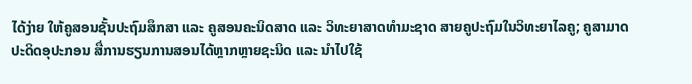ໄດ້ງ່າຍ ໃຫ້ຄູສອນຊັ້ນປະຖົມສຶກສາ ແລະ ຄູສອນຄະນິດສາດ ແລະ ວິທະຍາສາດທຳມະຊາດ ສາຍຄູປະຖົມໃນວິທະຍາໄລຄູ; ຄູສາມາດປະດິດອຸປະກອນ ສື່ການຮຽນການສອນໄດ້ຫຼາກຫຼາຍຊະນິດ ແລະ ນຳໄປໃຊ້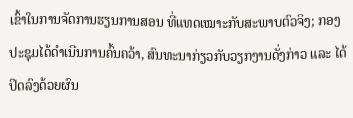ເຂົ້າໃນການຈັດການຮຽນການສອນ ທີ່ແທດເໝາະກັບສະພາບຕົວຈິງ; ກອງປະຊຸມໄດ້ດຳເນີນການຄົ້ນຄວ້າ, ສົນທະນາກ່ຽວກັບວຽກງານດັ່ງກ່າວ ແລະ ໄດ້ປິດລົງດ້ວຍຜົນ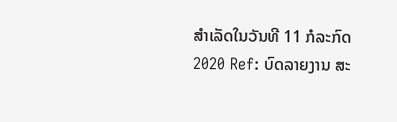ສຳເລັດໃນວັນທີ 11 ກໍລະກົດ 2020 Ref: ບົດລາຍງານ ສະ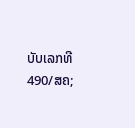ບັບເລກທີ 490/ສຄ;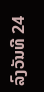ລົງວັນທີ 24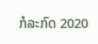ກໍລະກົດ 2020